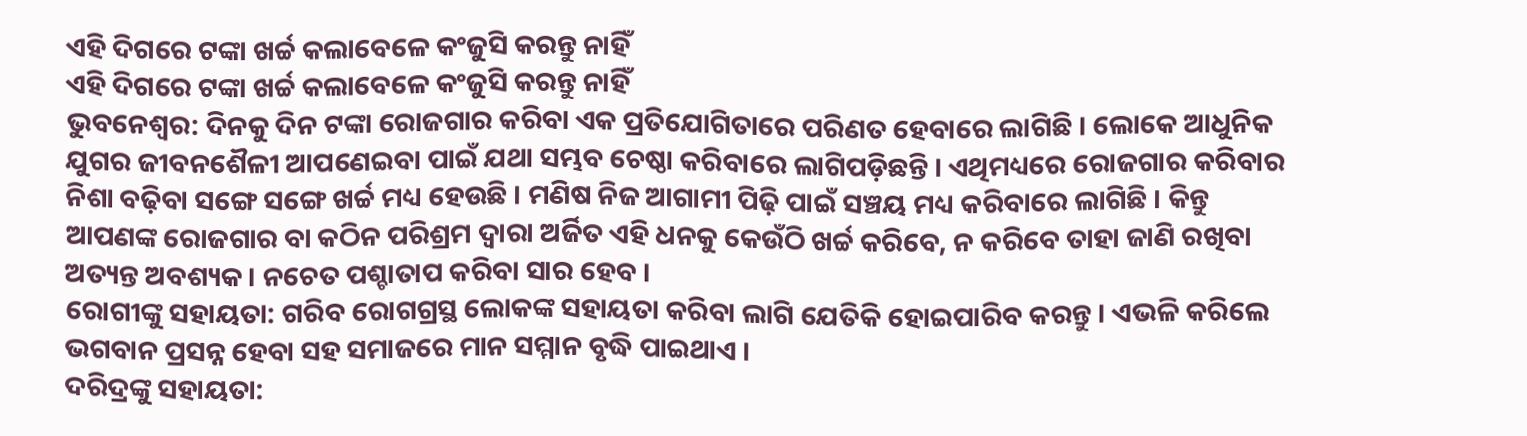ଏହି ଦିଗରେ ଟଙ୍କା ଖର୍ଚ୍ଚ କଲାବେଳେ କଂଜୁସି କରନ୍ତୁ ନାହିଁ
ଏହି ଦିଗରେ ଟଙ୍କା ଖର୍ଚ୍ଚ କଲାବେଳେ କଂଜୁସି କରନ୍ତୁ ନାହିଁ
ଭୁବନେଶ୍ୱର: ଦିନକୁ ଦିନ ଟଙ୍କା ରୋଜଗାର କରିବା ଏକ ପ୍ରତିଯୋଗିତାରେ ପରିଣତ ହେବାରେ ଲାଗିଛି । ଲୋକେ ଆଧୁନିକ ଯୁଗର ଜୀବନଶୈଳୀ ଆପଣେଇବା ପାଇଁ ଯଥା ସମ୍ଭବ ଚେଷ୍ଠା କରିବାରେ ଲାଗିପଡ଼ିଛନ୍ତି । ଏଥିମଧ୍ୟରେ ରୋଜଗାର କରିବାର ନିଶା ବଢ଼ିବା ସଙ୍ଗେ ସଙ୍ଗେ ଖର୍ଚ୍ଚ ମଧ୍ୟ ହେଉଛି । ମଣିଷ ନିଜ ଆଗାମୀ ପିଢ଼ି ପାଇଁ ସଞ୍ଚୟ ମଧ୍ୟ କରିବାରେ ଲାଗିଛି । କିନ୍ତୁ ଆପଣଙ୍କ ରୋଜଗାର ବା କଠିନ ପରିଶ୍ରମ ଦ୍ୱାରା ଅର୍ଜିତ ଏହି ଧନକୁ କେଉଁଠି ଖର୍ଚ୍ଚ କରିବେ, ନ କରିବେ ତାହା ଜାଣି ରଖିବା ଅତ୍ୟନ୍ତ ଅବଶ୍ୟକ । ନଚେତ ପଶ୍ଚାତାପ କରିବା ସାର ହେବ ।
ରୋଗୀଙ୍କୁ ସହାୟତା: ଗରିବ ରୋଗଗ୍ରସ୍ଥ ଲୋକଙ୍କ ସହାୟତା କରିବା ଲାଗି ଯେତିକି ହୋଇପାରିବ କରନ୍ତୁ । ଏଭଳି କରିଲେ ଭଗବାନ ପ୍ରସନ୍ନ ହେବା ସହ ସମାଜରେ ମାନ ସମ୍ମାନ ବୃଦ୍ଧି ପାଇଥାଏ ।
ଦରିଦ୍ରଙ୍କୁ ସହାୟତା: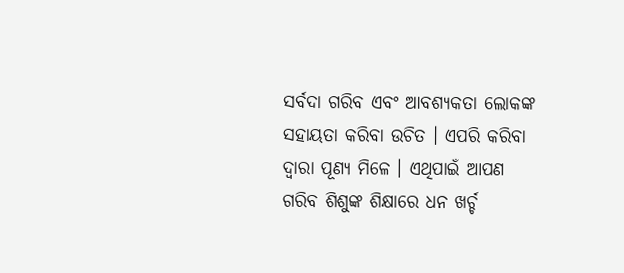ସର୍ବଦା ଗରିବ ଏବଂ ଆବଶ୍ୟକତା ଲୋକଙ୍କ ସହାୟତା କରିବା ଉଚିତ । ଏପରି କରିବା ଦ୍ୱାରା ପୂଣ୍ୟ ମିଳେ । ଏଥିପାଇଁ ଆପଣ ଗରିବ ଶିଶୁଙ୍କ ଶିକ୍ଷାରେ ଧନ ଖର୍ଚ୍ଚ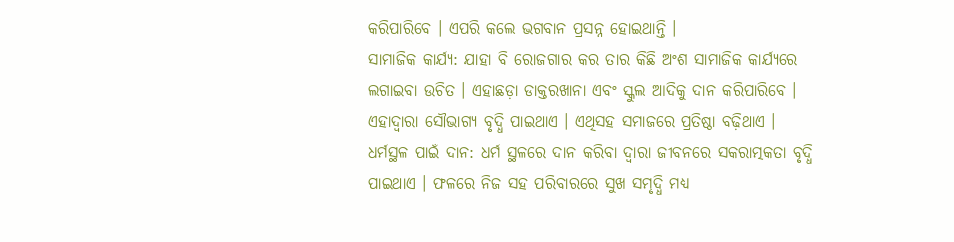କରିପାରିବେ । ଏପରି କଲେ ଭଗବାନ ପ୍ରସନ୍ନ ହୋଇଥାନ୍ତି ।
ସାମାଜିକ କାର୍ଯ୍ୟ: ଯାହା ବି ରୋଜଗାର କର ତାର କିଛି ଅଂଶ ସାମାଜିକ କାର୍ଯ୍ୟରେ ଲଗାଇବା ଉଚିତ । ଏହାଛଡ଼ା ଡାକ୍ତରଖାନା ଏବଂ ସ୍କୁଲ ଆଦିକୁ ଦାନ କରିପାରିବେ । ଏହାଦ୍ୱାରା ସୌଭାଗ୍ୟ ବୃଦ୍ଧି ପାଇଥାଏ । ଏଥିସହ ସମାଜରେ ପ୍ରତିଷ୍ଠା ବଢ଼ିଥାଏ ।
ଧର୍ମସ୍ଥଳ ପାଇଁ ଦାନ: ଧର୍ମ ସ୍ଥଳରେ ଦାନ କରିବା ଦ୍ୱାରା ଜୀବନରେ ସକରାତ୍ମକତା ବୃଦ୍ଧି ପାଇଥାଏ । ଫଳରେ ନିଜ ସହ ପରିବାରରେ ସୁଖ ସମୃଦ୍ଧି ମଧ୍ୟ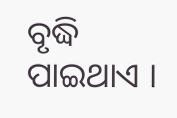ବୃଦ୍ଧି ପାଇଥାଏ ।